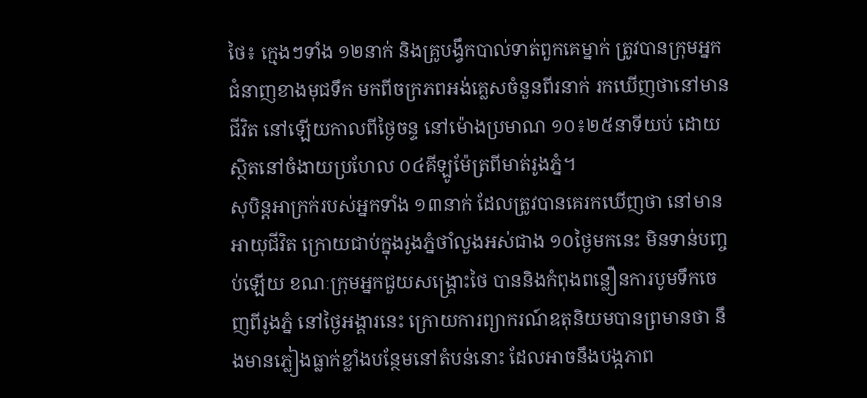ថៃ៖ ក្មេងៗទាំង ១២នាក់ និងគ្រូបង្វឹកបាល់ទាត់ពួកគេម្នាក់ ត្រូវបានក្រុមអ្នកជំនាញខាងមុជទឹក មកពីចក្រភពអង់គ្លេសចំនួនពីរនាក់ រកឃើញថានៅមានជីវិត នៅឡើយកាលពីថ្ងៃចន្ទ នៅម៉ោងប្រមាណ ១០៖២៥នាទីយប់ ដោយស្ថិតនៅចំងាយប្រហែល ០៤គីឡូម៉ែត្រពីមាត់រូងភ្នំ។
សុបិន្តអាក្រក់របស់អ្នកទាំង ១៣នាក់ ដែលត្រូវបានគេរកឃើញថា នៅមានអាយុជីវិត ក្រោយជាប់ក្នុងរូងភ្នំថាំលួងអស់ជាង ១០ថ្ងៃមកនេះ មិនទាន់បញ្ចប់ឡើយ ខណៈក្រុមអ្នកជួយសង្រ្គោះថៃ បាននិងកំពុងពន្លឿនការបូមទឹកចេញពីរូងភ្នំ នៅថ្ងៃអង្គារនេះ ក្រោយការព្យាករណ៍ឧតុនិយមបានព្រមានថា នឹងមានភ្លៀងធ្លាក់ខ្លាំងបន្ថែមនៅតំបន់នោះ ដែលអាចនឹងបង្កភាព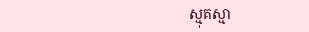ស្មុគស្មា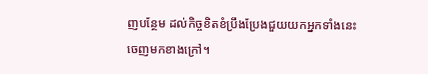ញបន្ថែម ដល់កិច្ចខិតខំប្រឹងប្រែងជួយយកអ្នកទាំងនេះចេញមកខាងក្រៅ។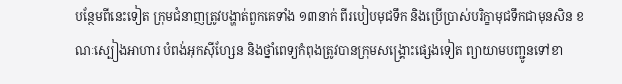បន្ថែមពីនេះទៀត ក្រុមជំនាញត្រូវបង្ហាត់ពួកគេទាំង ១៣នាក់ ពីរបៀបមុជទឹក និងប្រើប្រាស់បរិក្ខាមុជទឹកជាមុនសិន ខណៈស្បៀងអាហារ បំពង់អុកស៊ីហ្សែន និងថ្នាំពេទ្យកំពុងត្រូវបានក្រុមសង្គ្រោះផ្សេងទៀត ព្យាយាមបញ្ជូនទៅខា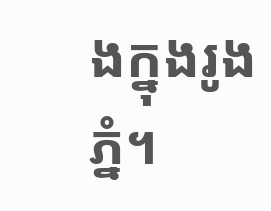ងក្នុងរូងភ្នំ។